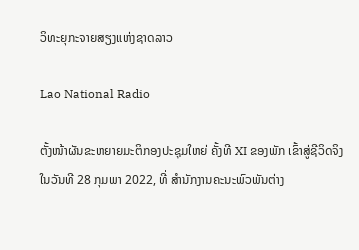ວິທະຍຸກະຈາຍສຽງແຫ່ງຊາດລາວ

Lao National Radio

ຕັ້ງໜ້າຜັນຂະຫຍາຍມະຕິກອງປະຊຸມໃຫຍ່ ຄັ້ງທີ XI ຂອງພັກ ເຂົ້າສູ່ຊີວິດຈິງ
ໃນວັນທີ 28 ກຸມພາ 2022, ທີ່ ສຳນັກງານຄະນະພົວພັນຕ່າງ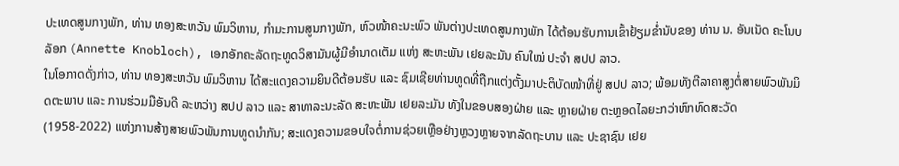ປະເທດສູນກາງພັກ, ທ່ານ ທອງສະຫວັນ ພົມວິຫານ, ກຳມະການສູນກາງພັກ, ຫົວໜ້າຄະນະພົວ ພັນຕ່າງປະເທດສູນກາງພັກ ໄດ້ຕ້ອນຮັບການເຂົ້າຢ້ຽມຂ່ຳນັບຂອງ ທ່ານ ນ. ອັນເນັດ ຄະໂນບລັອກ (Annette Knobloch), ເອກອັກຄະລັດຖະທູດວິສາມັນຜູ້ມີອຳນາດເຕັມ ແຫ່ງ ສະຫະພັນ ເຢຍລະມັນ ຄົນໃໝ່ ປະຈໍາ ສປປ ລາວ.
ໃນໂອກາດດັ່ງກ່າວ, ທ່ານ ທອງສະຫວັນ ພົມວິຫານ ໄດ້ສະແດງຄວາມຍິນດີຕ້ອນຮັບ ແລະ ຊົມເຊີຍທ່ານທູດທີ່ຖືກແຕ່ງຕັ້ງມາປະຕິບັດໜ້າທີ່ຢູ່ ສປປ ລາວ; ພ້ອມທັງຕີລາຄາສູງຕໍ່ສາຍພົວພັນມິດຕະພາບ ແລະ ການຮ່ວມມືອັນດີ ລະຫວ່າງ ສປປ ລາວ ແລະ ສາທາລະນະລັດ ສະຫະພັນ ເຢຍລະມັນ ທັງໃນຂອບສອງຝ່າຍ ແລະ ຫຼາຍຝ່າຍ ຕະຫຼອດໄລຍະກວ່າຫົກທົດສະວັດ (1958-2022) ແຫ່ງການສ້າງສາຍພົວພັນການທູດນຳກັນ; ສະແດງຄວາມຂອບໃຈຕໍ່ການຊ່ວຍເຫຼືອຢ່າງຫຼວງຫຼາຍຈາກລັດຖະບານ ແລະ ປະຊາຊົນ ເຢຍ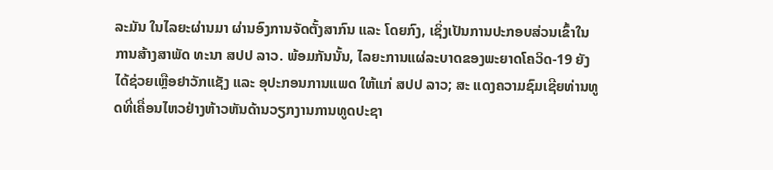ລະມັນ ໃນໄລຍະຜ່ານມາ ຜ່ານອົງການຈັດຕັ້ງສາກົນ ແລະ ໂດຍກົງ, ເຊິ່ງເປັນການປະກອບສ່ວນເຂົ້າໃນການສ້າງສາພັດ ທະນາ ສປປ ລາວ. ພ້ອມກັນນັ້ນ, ໄລຍະການແຜ່ລະບາດຂອງພະຍາດໂຄວິດ-19 ຍັງໄດ້ຊ່ວຍເຫຼືອຢາວັກແຊັງ ແລະ ອຸປະກອນການແພດ ໃຫ້ແກ່ ສປປ ລາວ; ສະ ແດງຄວາມຊົມເຊີຍທ່ານທູດທີ່ເຄື່ອນໄຫວຢ່າງຫ້າວຫັນດ້ານວຽກງານການທູດປະຊາ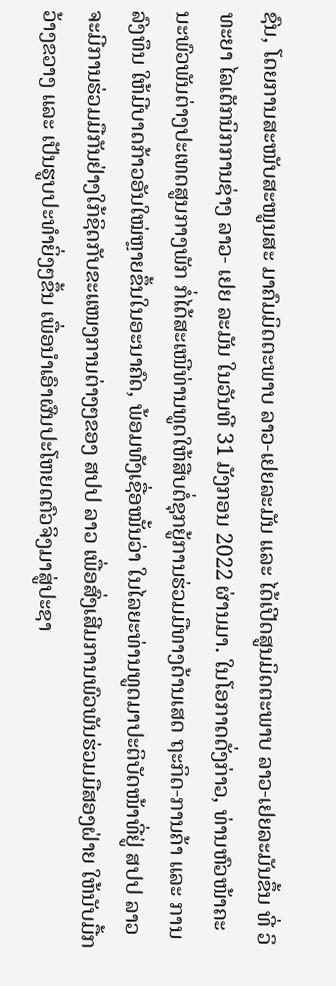ຊົນ, ໂດຍການສະໜັບສະໜູນສະ ມາຄົມມິດຕະພາບ ລາວ-ເຢຍລະມັນ ແລະ ໄດ້ເປີດສູນມິດຕະພາບ ລາວ-ເຢຍລະມັນຂຶ້ນ ທີ່ ວິທະຍາ ໄລເຕັກນິກການຊ່າງ ລາວ- ເຢຍ ລະມັນ ໃນວັນທີ 31 ມັງກອນ 2022 ຜ່ານມາ. ໃນໂອກາດດັ່ງກ່າວ, ທ່ານຫົວໜ້າຄະນະພົວພັນຕ່າງປະເທດສູນກາງພັກ ກໍ່ໄດ້ສະເໜີທ່ານທູດໃຫ້ສືບຕໍ່ຊຸກຍູ້ການຮ່ວມມືທາງດ້ານເສດ ຖະກິດ-ການຄ້າ ແລະ ການລົງທຶນ ໃຫ້ມີບາດກ້າວອັນໃໝ່ຫຼາຍຂຶ້ນໃນອະນາຄົດ, ພ້ອມທັງເຊື່ອໝັ້ນວ່າ ໃນໄລຍະທ່ານທູດມາປະຕິບັດໜ້າທີ່ຢູ່ ສປປ ລາວ ຈະມີການຮ່ວມມືກັນຢ່າງໃກ້ຊິດກັບຂະແໜງການຕ່າງໆຂອງ ສປປ ລາວ ເພື່ອສົ່ງເສີມການພົວພັນຮ່ວມມືສອງຝ່າຍ ໃຫ້ນັບມື້ກວ້າງຂວາງ ແລະ ເປັນຮູບປະທໍາຍິ່ງໆຂຶ້ນ ເພື່ອນຳເອົາຜົນປະໂຫຍດຕົວຈິງມາສູ່ປະຊາ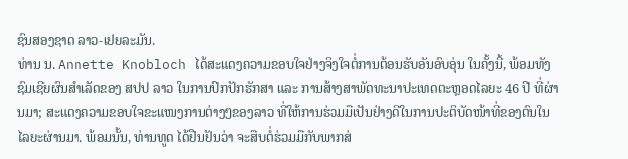ຊົນສອງຊາດ ລາວ-ເຢຍລະມັນ.
ທ່ານ ນ. Annette Knobloch ໄດ້ສະແດງຄວາມຂອບໃຈຢ່າງຈິງໃຈຕໍ່ການຕ້ອນຮັບອັນອົບອຸ່ນ ໃນຄັ້ງນີ້, ພ້ອມທັງຊົມເຊີຍຜົນສຳເລັດຂອງ ສປປ ລາວ ໃນການປົກປັກຮັກສາ ແລະ ການສ້າງສາພັດທະນາປະເທດຕະຫຼອດໄລຍະ 46 ປີ ທີ່ຜ່ານມາ; ສະແດງຄວາມຂອບໃຈຂະແໜງການຕ່າງໆຂອງລາວ ທີ່ໃຫ້ການຮ່ວມມືເປັນຢ່າງດີໃນການປະຕິບັດໜ້າທີ່ຂອງຕົນໃນໄລຍະຜ່ານມາ. ພ້ອມນັ້ນ, ທ່ານທູດ ໄດ້ຢືນຢັນວ່າ ຈະສືບຕໍ່ຮ່ວມມືກັບພາກສ່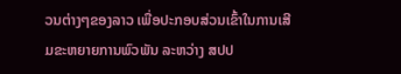ວນຕ່າງໆຂອງລາວ ເພື່ອປະກອບສ່ວນເຂົ້າໃນການເສີມຂະຫຍາຍການພົວພັນ ລະຫວ່າງ ສປປ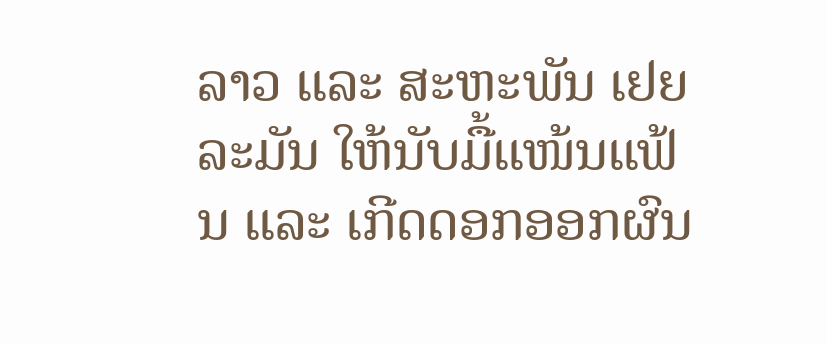ລາວ ແລະ ສະຫະພັນ ເຢຍລະມັນ ໃຫ້ນັບມື້ແໜ້ນແຟ້ນ ແລະ ເກີດດອກອອກຜົນ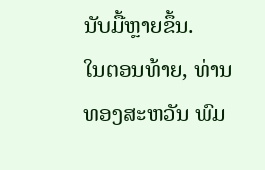ນັບມື້ຫຼາຍຂຶ້ນ.
ໃນຕອນທ້າຍ, ທ່ານ ທອງສະຫວັນ ພົມ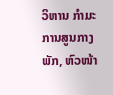ວິຫານ ກຳມະການສູນກາງພັກ, ຫົວໜ້າ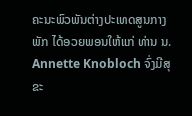ຄະນະພົວພັນຕ່າງປະເທດສູນກາງພັກ ໄດ້ອວຍພອນໃຫ້ແກ່ ທ່ານ ນ. Annette Knobloch ຈົ່ງມີສຸຂະ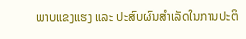ພາບແຂງແຮງ ແລະ ປະສົບຜົນສຳເລັດໃນການປະຕິ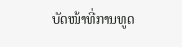ບັດໜ້າທີ່ການທູດ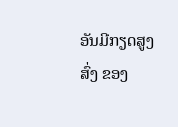ອັນມີກຽດສູງສົ່ງ ຂອງ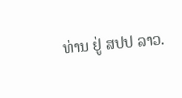ທ່ານ ຢູ່ ສປປ ລາວ.